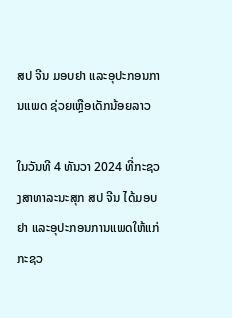ສປ ຈີນ ມອບຢາ ແລະອຸປະກອນການແພດ ຊ່ວຍເຫຼືອເດັກນ້ອຍລາວ

ໃນວັນທີ 4 ທັນວາ 2024 ທີ່ກະຊວງສາທາລະນະສຸກ ສປ ຈີນ ໄດ້ມອບຢາ ແລະອຸປະກອນການແພດໃຫ້ແກ່ກະຊວ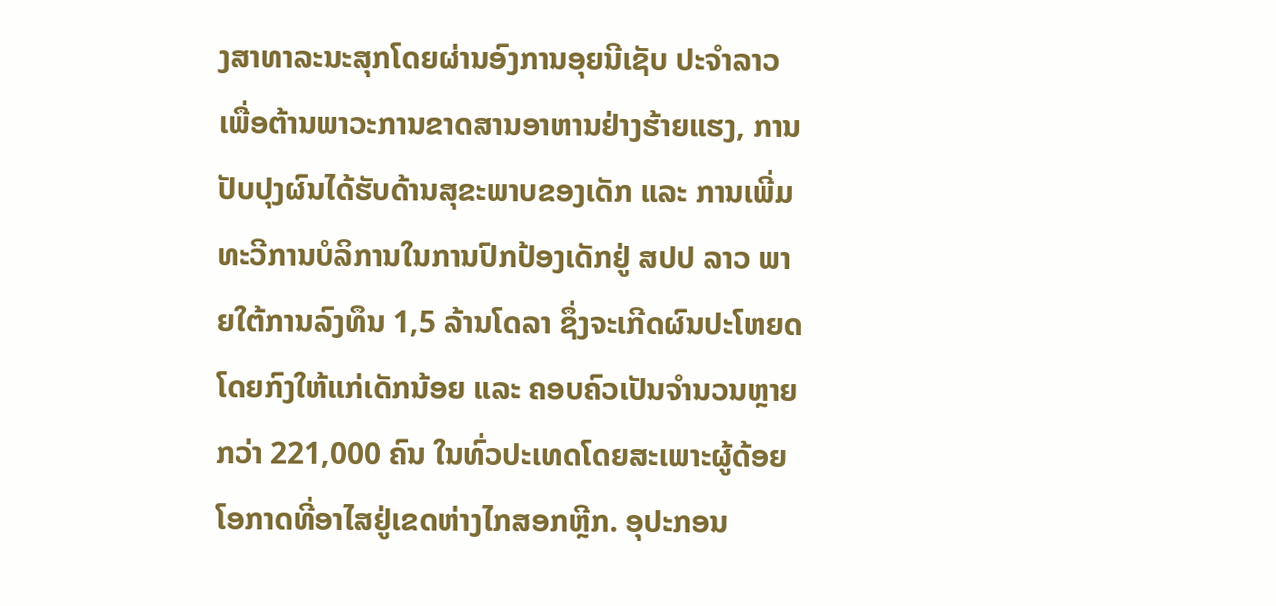ງສາທາລະນະສຸກໂດຍຜ່ານອົງການອຸຍນີເຊັບ ປະຈຳລາວ ເພື່ອຕ້ານພາວະການຂາດສານອາຫານຢ່າງຮ້າຍແຮງ, ການປັບປຸງຜົນໄດ້ຮັບດ້ານສຸຂະພາບຂອງເດັກ ແລະ ການເພີ່ມທະວີການບໍລິການໃນການປົກປ້ອງເດັກຢູ່ ສປປ ລາວ ພາຍໃຕ້ການລົງທຶນ 1,5 ລ້ານໂດລາ ຊຶ່ງຈະເກີດຜົນປະໂຫຍດໂດຍກົງໃຫ້ແກ່ເດັກນ້ອຍ ແລະ ຄອບຄົວເປັນຈໍານວນຫຼາຍກວ່າ 221,000 ຄົນ ໃນທົ່ວປະເທດໂດຍສະເພາະຜູ້ດ້ອຍໂອກາດທີ່ອາໄສຢູ່ເຂດຫ່າງໄກສອກຫຼີກ. ອຸປະກອນ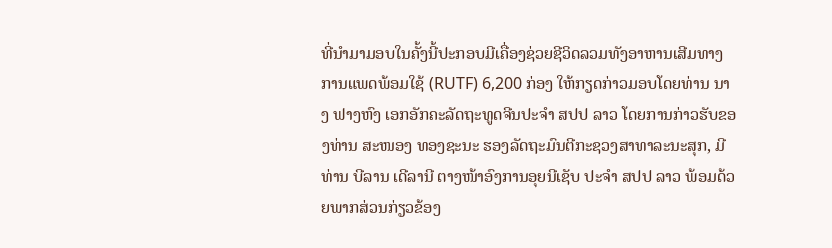ທີ່ນຳມາມອບໃນຄັ້ງນີ້ປະກອບມີເຄື່ອງຊ່ວຍຊີວິດລວມທັງອາຫານເສີມທາງການແພດພ້ອມໃຊ້ (RUTF) 6,200 ກ່ອງ ໃຫ້ກຽດກ່າວມອບໂດຍທ່ານ ນາງ ຟາງຫົງ ເອກອັກຄະລັດຖະທູດຈີນປະຈໍາ ສປປ ລາວ ໂດຍການກ່າວຮັບຂອງທ່ານ ສະໜອງ ທອງຊະນະ ຮອງລັດຖະມົນຕີກະຊວງສາທາລະນະສຸກ, ມີທ່ານ ບີລານ ເດີລານີ ຕາງໜ້າອົງການອຸຍນີເຊັບ ປະຈໍາ ສປປ ລາວ ພ້ອມດ້ວຍພາກສ່ວນກ່ຽວຂ້ອງ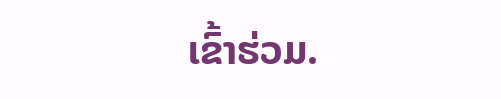ເຂົ້າຮ່ວມ.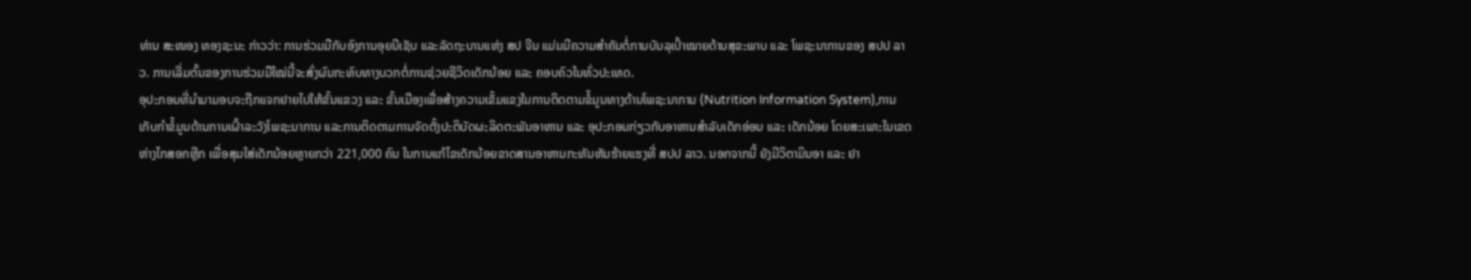ທ່ານ ສະໜອງ ທອງຊະນະ ກ່າວວ່າ: ການຮ່ວມມືກັບອົງການອຸຍນີເຊັບ ແລະລັດຖະບານແຫ່ງ ສປ ຈີນ ແມ່ນມີຄວາມສໍາຄັນຕໍ່ການບັນລຸເປົ້າໝາຍດ້ານສຸຂະພາບ ແລະ ໂພຊະນາການຂອງ ສປປ ລາວ. ການເລີ່ມຕົ້ນຂອງການຮ່ວມມືໃໝ່ນີ້ຈະສົ່ງຜົນກະທົບທາງບວກຕໍ່ການຊ່ວຍຊີວິດເດັກນ້ອຍ ແລະ ຄອບຄົວໃນທົ່ວປະເທດ.
ອຸປະກອນທີ່ນຳມາມອບຈະຖືກແຈກຢາຍໄປໃຫ້ຂັ້ນແຂວງ ແລະ ຂັ້ນເມືອງເພື່ອສ້າງຄວາມເຂັ້ມແຂງໃນການຕິດຕາມຂໍ້ມູນທາງດ້ານໂພຊະນາການ (Nutrition Information System),ການເກັບກໍາຂໍ້ມູນດ້ານການເຝົ້າລະວັງໂພຊະນາການ ແລະການຕິດຕາມການຈັດຕັ້ງປະຕິບັດຜະລິດຕະພັນອາຫານ ແລະ ອຸປະກອນກ່ຽວກັບອາຫານສຳລັບເດັກອ່ອນ ແລະ ເດັກນ້ອຍ ໂດຍສະເພາະໃນເຂດຫ່າງໄກສອກຫຼີກ ເພື່ອສຸມໃສ່ເດັກນ້ອຍຫຼາຍກວ່າ 221,000 ຄົນ ໃນການແກ້ໄຂເດັກນ້ອຍຂາດສານອາຫານກະທັນຫັນຮ້າຍແຮງທີ່ ສປປ ລາວ. ນອກຈາກນີ້ ຍັງມີວິຕາມິນອາ ແລະ ຢາ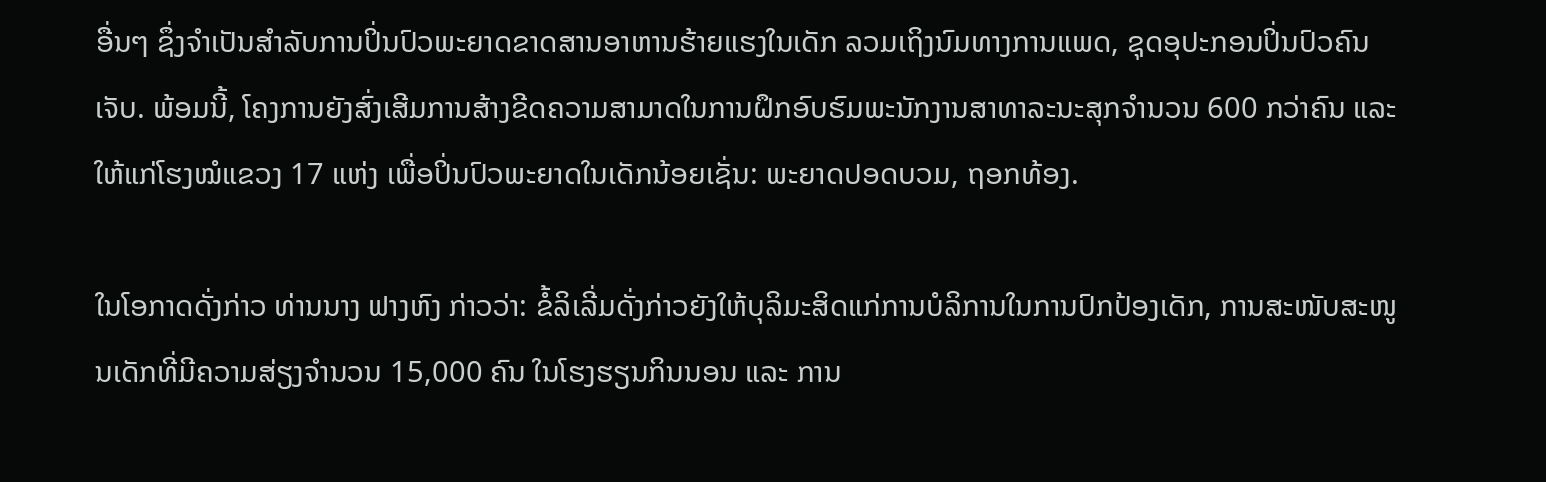ອື່ນໆ ຊຶ່ງຈໍາເປັນສໍາລັບການປິ່ນປົວພະຍາດຂາດສານອາຫານຮ້າຍແຮງໃນເດັກ ລວມເຖິງນົມທາງການແພດ, ຊຸດອຸປະກອນປິ່ນປົວຄົນເຈັບ. ພ້ອມນີ້, ໂຄງການຍັງສົ່ງເສີມການສ້າງຂີດຄວາມສາມາດໃນການຝຶກອົບຮົມພະນັກງານສາທາລະນະສຸກຈໍານວນ 600 ກວ່າຄົນ ແລະ ໃຫ້ແກ່ໂຮງໝໍແຂວງ 17 ແຫ່ງ ເພື່ອປິ່ນປົວພະຍາດໃນເດັກນ້ອຍເຊັ່ນ: ພະຍາດປອດບວມ, ຖອກທ້ອງ.

ໃນໂອກາດດັ່ງກ່າວ ທ່ານນາງ ຟາງຫົງ ກ່າວວ່າ: ຂໍ້ລິເລີ່ມດັ່ງກ່າວຍັງໃຫ້ບຸລິມະສິດແກ່ການບໍລິການໃນການປົກປ້ອງເດັກ, ການສະໜັບສະໜູນເດັກທີ່ມີຄວາມສ່ຽງຈຳນວນ 15,000 ຄົນ ໃນໂຮງຮຽນກິນນອນ ແລະ ການ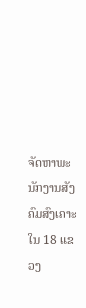ຈັດຫາພະນັກງານສັງຄົມສົງເຄາະໃນ 18 ແຂວງ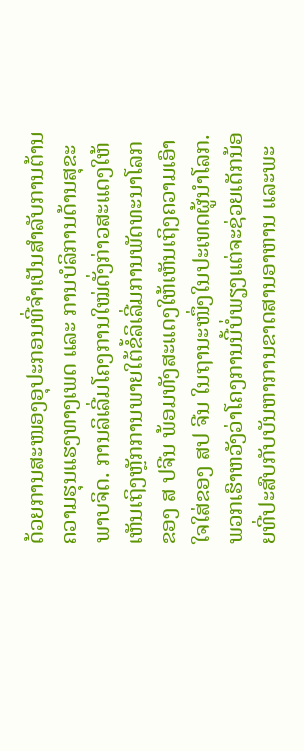ດ້ວຍການສະໜອງອຸປະກອນທີ່ຈຳເປັນສຳລັບການຕ້ານຄວາມຮຸນແຮງທາງເພດ ແລະ ການບໍລິການດ້ານສຸຂະພາບຈິດ. ການລິເລີ່ມໂຄງການໃໝ່ດັ່ງກ່າວສະແດງໃຫ້ເຫັນເຖິງຫຼັກການພາຍໃຕ້ຂໍ້ລິເລີ່ມການພັດທະນາໂລກ ຂອງ ສ ປຈີນ ພ້ອມທັງສະແດງໃຫ້ເຫັນເຖິງຄວາມເອົາໃຈໃສ່ຂອງ ສປ ຈີນ ໃນຖານະໜຶ່ງໃນປະເທດຜູ້ນຳໂລກ. ພວກເຮົາຫວັງວ່າໂຄງການນີ້ບໍ່ພຽງແຕ່ຈະຊ່ວຍເດັກນ້ອຍທີ່ປະສົບກັບບັນຫາການຂາດສານອາຫານ ແລະພະ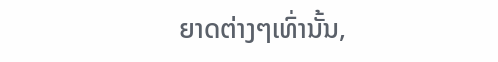ຍາດຕ່າງໆເທົ່ານັ້ນ,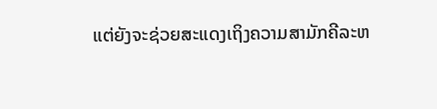ແຕ່ຍັງຈະຊ່ວຍສະແດງເຖິງຄວາມສາມັກຄີລະຫ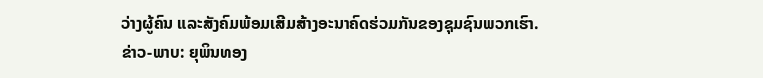ວ່າງຜູ້ຄົນ ແລະສັງຄົມພ້ອມເສີມສ້າງອະນາຄົດຮ່ວມກັນຂອງຊຸມຊົນພວກເຮົາ.
ຂ່າວ-ພາບ: ຍຸພິນທອງ